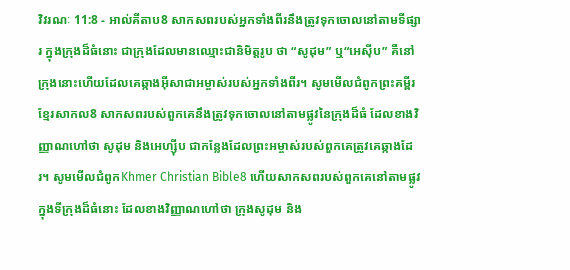វិវរណៈ 11:8 - អាល់គីតាប8 សាកសពរបស់អ្នកទាំងពីរនឹងត្រូវទុកចោលនៅតាមទីផ្សារ ក្នុងក្រុងដ៏ធំនោះ ជាក្រុងដែលមានឈ្មោះជានិមិត្ដរូប ថា “សូដុម” ឬ“អេស៊ីប” គឺនៅក្រុងនោះហើយដែលគេឆ្កាងអ៊ីសាជាអម្ចាស់របស់អ្នកទាំងពីរ។ សូមមើលជំពូកព្រះគម្ពីរខ្មែរសាកល8 សាកសពរបស់ពួកគេនឹងត្រូវទុកចោលនៅតាមផ្លូវនៃក្រុងដ៏ធំ ដែលខាងវិញ្ញាណហៅថា សូដុម និងអេហ្ស៊ីប ជាកន្លែងដែលព្រះអម្ចាស់របស់ពួកគេត្រូវគេឆ្កាងដែរ។ សូមមើលជំពូកKhmer Christian Bible8 ហើយសាកសពរបស់ពួកគេនៅតាមផ្លូវក្នុងទីក្រុងដ៏ធំនោះ ដែលខាងវិញ្ញាណហៅថា ក្រុងសូដុម និង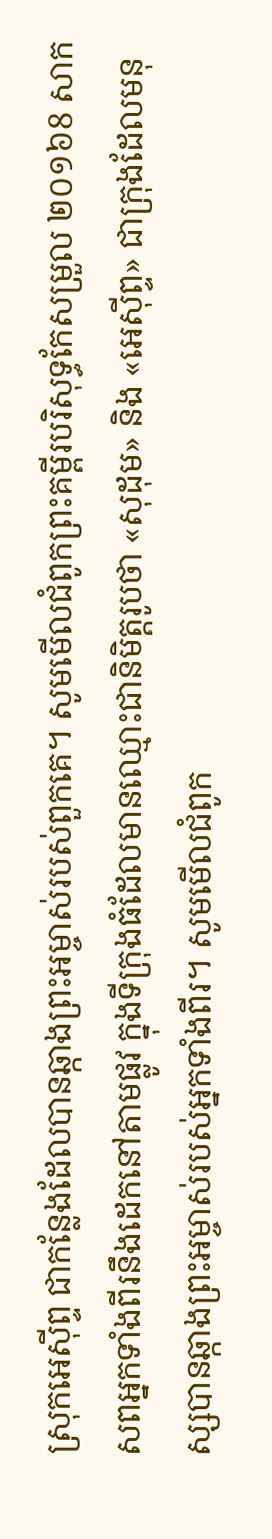ស្រុកអេស៊ីព្ទ ជាកន្លែងដែលបានឆ្កាងព្រះអម្ចាស់របស់ពួកគេ។ សូមមើលជំពូកព្រះគម្ពីរបរិសុទ្ធកែសម្រួល ២០១៦8 សាកសពអ្នកទាំងពីរនឹងដេកនៅតាមផ្លូវ ក្នុងទីក្រុងធំដែលមានឈ្មោះជានិមិត្តរូបថា «សុដុម» និង «អេស៊ីព្ទ» ជាក្រុងដែលមនុស្សបានឆ្កាងព្រះអម្ចាស់របស់អ្នកទាំងពីរ។ សូមមើលជំពូក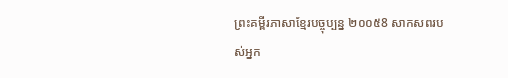ព្រះគម្ពីរភាសាខ្មែរបច្ចុប្បន្ន ២០០៥8 សាកសពរបស់អ្នក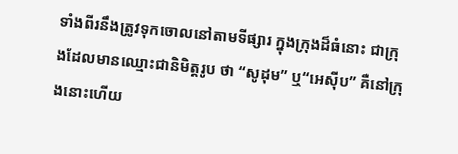ទាំងពីរនឹងត្រូវទុកចោលនៅតាមទីផ្សារ ក្នុងក្រុងដ៏ធំនោះ ជាក្រុងដែលមានឈ្មោះជានិមិត្តរូប ថា “សូដុម” ឬ“អេស៊ីប” គឺនៅក្រុងនោះហើយ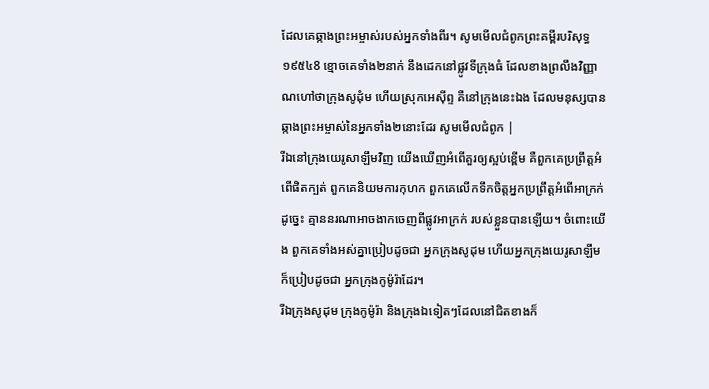ដែលគេឆ្កាងព្រះអម្ចាស់របស់អ្នកទាំងពីរ។ សូមមើលជំពូកព្រះគម្ពីរបរិសុទ្ធ ១៩៥៤8 ខ្មោចគេទាំង២នាក់ នឹងដេកនៅផ្លូវទីក្រុងធំ ដែលខាងព្រលឹងវិញ្ញាណហៅថាក្រុងសូដុំម ហើយស្រុកអេស៊ីព្ទ គឺនៅក្រុងនេះឯង ដែលមនុស្សបានឆ្កាងព្រះអម្ចាស់នៃអ្នកទាំង២នោះដែរ សូមមើលជំពូក |
រីឯនៅក្រុងយេរូសាឡឹមវិញ យើងឃើញអំពើគួរឲ្យស្អប់ខ្ពើម គឺពួកគេប្រព្រឹត្តអំពើផិតក្បត់ ពួកគេនិយមការកុហក ពួកគេលើកទឹកចិត្តអ្នកប្រព្រឹត្តអំពើអាក្រក់ ដូច្នេះ គ្មាននរណាអាចងាកចេញពីផ្លូវអាក្រក់ របស់ខ្លួនបានឡើយ។ ចំពោះយើង ពួកគេទាំងអស់គ្នាប្រៀបដូចជា អ្នកក្រុងសូដុម ហើយអ្នកក្រុងយេរូសាឡឹមក៏ប្រៀបដូចជា អ្នកក្រុងកូម៉ូរ៉ាដែរ។
រីឯក្រុងសូដុម ក្រុងកូម៉ូរ៉ា និងក្រុងឯទៀតៗដែលនៅជិតខាងក៏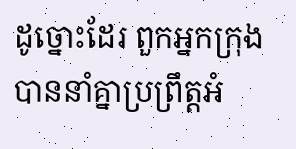ដូច្នោះដែរ ពួកអ្នកក្រុងបាននាំគ្នាប្រព្រឹត្ដអំ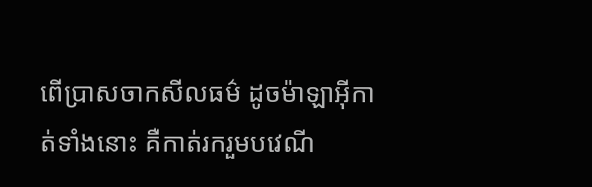ពើប្រាសចាកសីលធម៌ ដូចម៉ាឡាអ៊ីកាត់ទាំងនោះ គឺកាត់រករួមបវេណី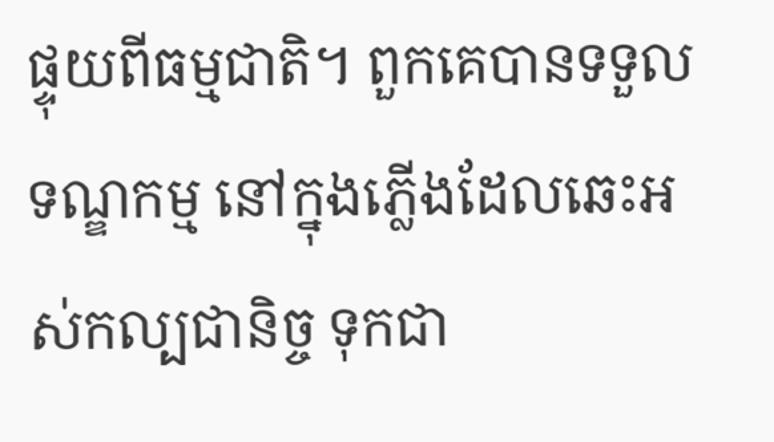ផ្ទុយពីធម្មជាតិ។ ពួកគេបានទទួលទណ្ឌកម្ម នៅក្នុងភ្លើងដែលឆេះអស់កល្បជានិច្ច ទុកជា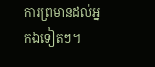ការព្រមានដល់អ្នកឯទៀតៗ។